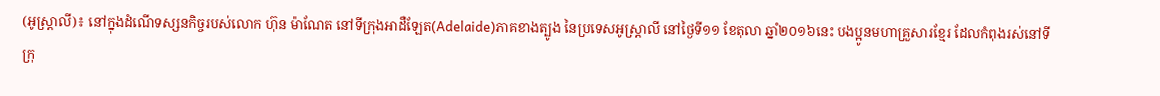(អូស្រ្តាលី)៖ នៅក្នុងដំណើទស្សនកិច្ចរបស់លោក ហ៊ុន ម៉ាណែត នៅទីក្រុងអាដឺឡែត(Adelaide)ភាគខាងត្បូង នៃប្រទេសអូស្រ្តាលី នៅថ្ងៃទី១១ ខែតុលា ឆ្នាំ២០១៦នេះ បងប្អូនមហាគ្រួសារខ្មែរ ដែលកំពុងរស់នៅទីក្រុ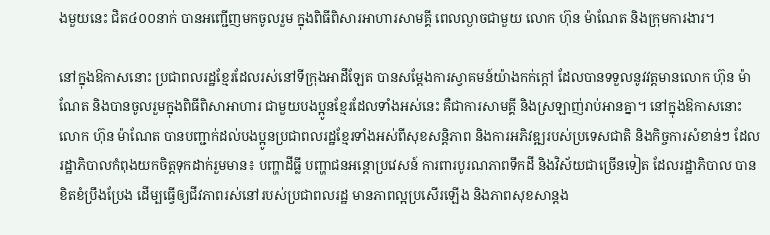ងមួយនេះ ជិត៤០០នាក់ បានអញ្ជើញមកចូលរួម ក្នុងពិធីពិសារអាហារសាមគ្គី ពេលល្ងាចជាមួយ លោក ហ៊ុន ម៉ាណែត និងក្រុមការងារ។

នៅក្នុងឱកាសនោះ ប្រជាពលរដ្ឋខ្មែរដែលរស់នៅទីក្រុងអាដឹឡែត បានសម្តែងការស្វាគមន៍យ៉ាងកក់ក្តៅ ដែលបានទទួលនូវវត្តមានលោក ហ៊ុន ម៉ាណែត និងបានចូលរួមក្នុងពិធីពិសាអាហារ ជាមួយបងប្អូនខ្មែរដែលទាំងអស់នេះ គឺជាការសាមគ្គី និងស្រឡាញ់រាប់អានគ្នា។ នៅក្នុងឱកាសនោះលោក ហ៊ុន ម៉ាណែត បានបញ្ជាក់ដល់បងប្អូនប្រជាពលរដ្ឋខ្មែរទាំងអស់ពីសុខសន្តិភាព និងការអភិវឌ្ឍរបស់ប្រទេសជាតិ និងកិច្ចការសំខាន់ៗ ដែលរដ្ឋាភិបាលកំពុងយកចិត្តទុកដាក់រួមមាន៖ បញ្ហាដីធ្លី បញ្ហាជនអន្តោប្រវេសន៍ ការពារបូរណភាពទឹកដី និងវិស័យជាច្រើនទៀត ដែលរដ្ឋាភិបាល បានខិតខំប្រឹងប្រែង ដើម្បធ្វើឲ្យជីវភាពរស់នៅរបស់ប្រជាពលរដ្ឋ មានភាពល្អប្រសើរឡើង និងភាពសុខសាន្តង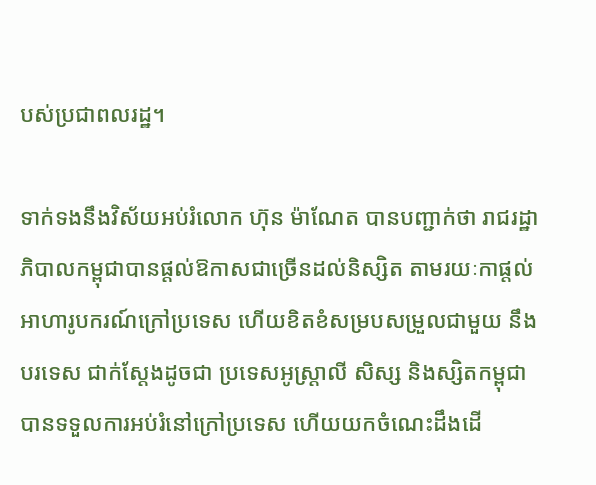បស់ប្រជាពលរដ្ឋ។

ទាក់ទងនឹងវិស័យអប់រំលោក ហ៊ុន ម៉ាណែត បានបញ្ជាក់ថា រាជរដ្ឋាភិបាលកម្ពុជាបានផ្តល់ឱកាសជាច្រើនដល់និស្សិត តាមរយៈកាផ្តល់អាហារូបករណ៍ក្រៅប្រទេស ហើយខិតខំសម្របសម្រួលជាមួយ នឹងបរទេស ជាក់ស្តែងដូចជា ប្រទេសអូស្រ្តាលី សិស្ស និងស្សិតកម្ពុជាបានទទួលការអប់រំនៅក្រៅប្រទេស ហើយយកចំណេះដឹងដើ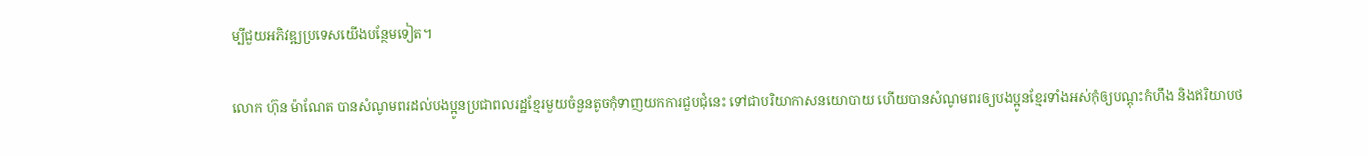ម្បីជួយអភិវឌ្ឍប្រទេសយើងបន្ថែមទៀត។

លោក ហ៊ុន ម៉ាណែត បានសំណូមពរដល់បងប្អូនប្រជាពលរដ្ឋខ្មែរមួយចំនួនតូចកុំទាញយកការជួបជុំនេះ ទៅជាបរិយាកាសនយោបាយ ហើយបានសំណូមពរឲ្យបងប្អូនខ្មែរទាំងអស់កុំឲ្យបណ្តុះកំហឹង និងឥរិយាបថ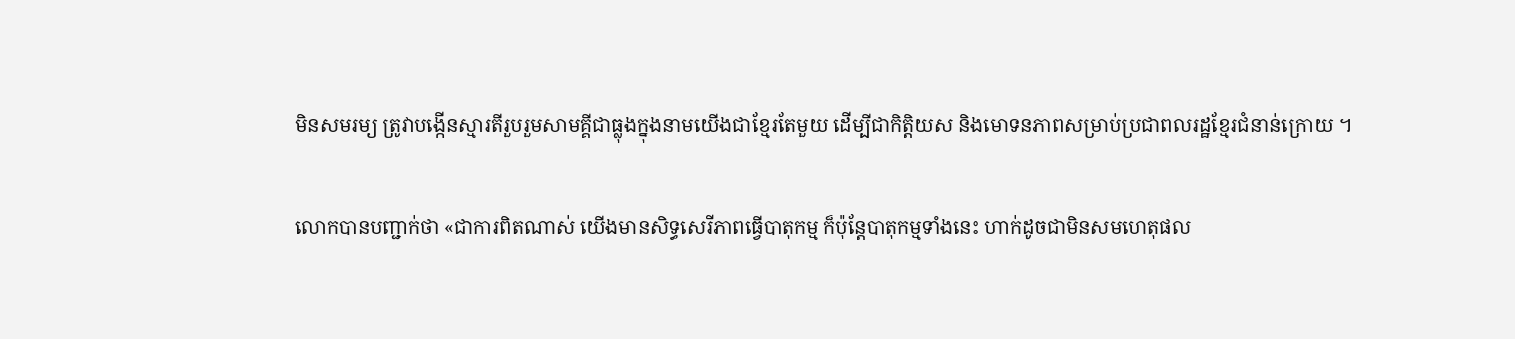មិនសមរម្យ ត្រូវាបង្កើនស្មារតីរួបរួមសាមគ្គីជាធ្លុងក្នុងនាមយើងជាខ្មែរតែមួយ ដើម្បីជាកិត្តិយស និងមោទនភាពសម្រាប់ប្រជាពលរដ្ឋខ្មែរជំនាន់ក្រោយ ។

លោកបានបញ្ជាក់ថា «ជាការពិតណាស់ យើងមានសិទ្ធសេរីភាពធ្វើបាតុកម្ម ក៏ប៉ុន្តែបាតុកម្មទាំងនេះ ហាក់ដូចជាមិនសមហេតុផល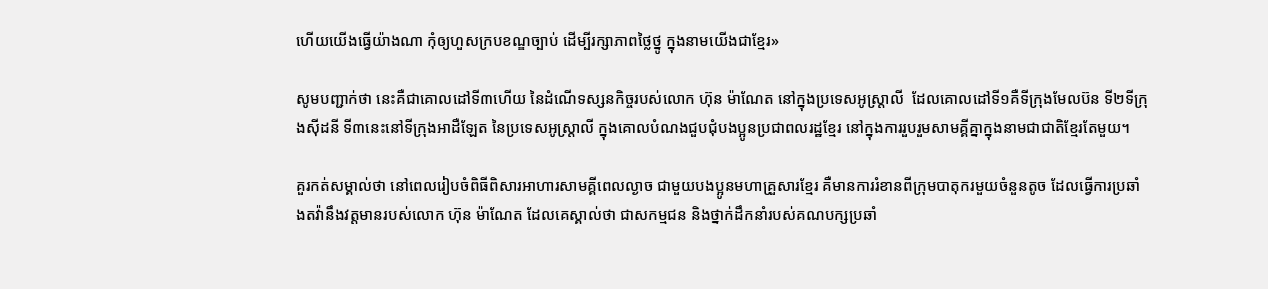ហើយយើងធ្វើយ៉ាងណា កុំឲ្យហួសក្របខណ្ឌច្បាប់ ដើម្បីរក្សាភាពថ្លៃថ្នូ ក្នុងនាមយើងជាខ្មែរ»

សូមបញ្ជាក់ថា នេះគឺជាគោលដៅទី៣ហើយ នៃដំណើទស្សនកិច្ចរបស់លោក ហ៊ុន ម៉ាណែត នៅក្នុងប្រទេសអូស្រ្តាលី  ដែលគោលដៅទី១គឺទីក្រុងមែលប៊ន ទី២ទីក្រុងស៊ីដនី ទី៣នេះនៅទីក្រុងអាដឺឡែត នៃប្រទេសអូស្រ្តាលី ក្នុងគោលបំណងជួបជុំបងប្អូនប្រជាពលរដ្ឋខ្មែរ នៅក្នុងការរួបរួមសាមគ្គីគ្នាក្នុងនាមជាជាតិខ្មែរតែមួយ។

គួរកត់សម្គាល់ថា នៅពេលរៀបចំពិធីពិសារអាហារសាមគ្គីពេលល្ងាច ជាមួយបងប្អូនមហាគ្រួសារខ្មែរ គឺមានការរំខានពីក្រុមបាតុករមួយចំនួនតូច ដែលធ្វើការប្រឆាំងតវ៉ានឹងវត្តមានរបស់លោក ហ៊ុន ម៉ាណែត ដែលគេស្គាល់ថា ជាសកម្មជន និងថ្នាក់ដឹកនាំរបស់គណបក្សប្រឆាំ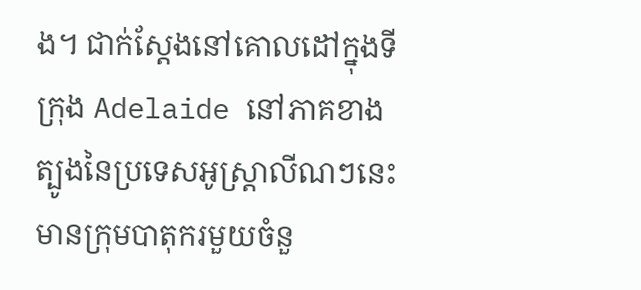ង។ ជាក់ស្តែងនៅគោលដៅក្នុងទីក្រុង Adelaide នៅភាគខាងត្បូងនៃប្រទេសអូស្ត្រាលីណៗនេះ មានក្រុមបាតុករមួយចំនួ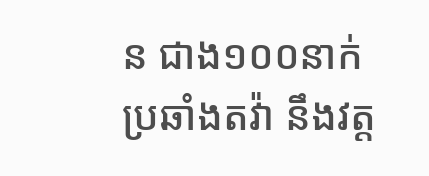ន ជាង១០០នាក់ ប្រឆាំងតវ៉ា នឹងវត្ត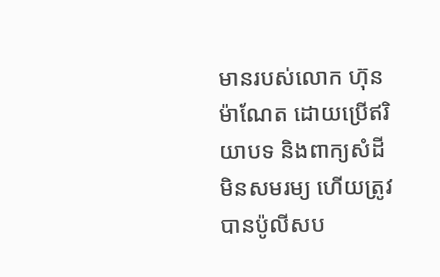មានរបស់លោក ហ៊ុន ម៉ាណែត ដោយប្រើឥរិយាបទ និងពាក្យសំដីមិនសមរម្យ ហើយត្រូវបានប៉ូលីសប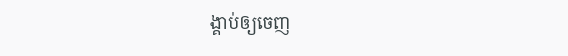ង្គាប់ឲ្យចេញ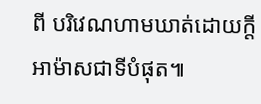ពី បរិវេណហាមឃាត់ដោយក្តីអាម៉ាសជាទីបំផុត៕